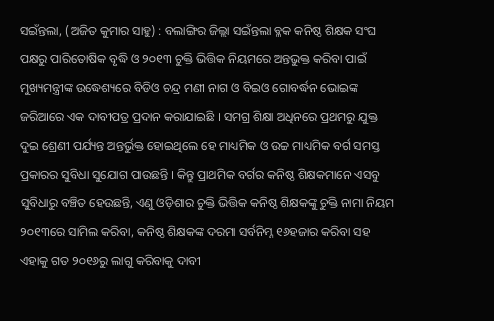ସଇଁନ୍ତଲା, (ଅଜିତ କୁମାର ସାହୁ) : ବଲାଙ୍ଗିର ଜିଲ୍ଲା ସଇଁନ୍ତଲା ବ୍ଳକ କନିଷ୍ଠ ଶିକ୍ଷକ ସଂଘ ପକ୍ଷରୁ ପାରିତୋଷିକ ବୃଦ୍ଧି ଓ ୨୦୧୩ ଚୁକ୍ତି ଭିତ୍ତିକ ନିୟମରେ ଅନ୍ତଭୁକ୍ତ କରିବା ପାଇଁ ମୁଖ୍ୟମନ୍ତ୍ରୀଙ୍କ ଉଦ୍ଧେଶ୍ୟରେ ବିଡିଓ ଚନ୍ଦ୍ର ମଣୀ ନାଗ ଓ ବିଇଓ ଗୋବର୍ଦ୍ଧନ ଭୋଇଙ୍କ ଜରିଆରେ ଏକ ଦାବୀପତ୍ର ପ୍ରଦାନ କରାଯାଇଛି । ସମଗ୍ର ଶିକ୍ଷା ଅଧିନରେ ପ୍ରଥମରୁ ଯୁକ୍ତ ଦୁଇ ଶ୍ରେଣୀ ପର୍ଯ୍ୟନ୍ତ ଅନ୍ତର୍ଭୁକ୍ତ ହୋଇଥିଲେ ହେ ମାଧ୍ୟମିକ ଓ ଉଚ୍ଚ ମାଧ୍ୟମିକ ବର୍ଗ ସମସ୍ତ ପ୍ରକାରର ସୁବିଧା ସୁଯୋଗ ପାଉଛନ୍ତି । କିନ୍ତୁ ପ୍ରାଥମିକ ବର୍ଗର କନିଷ୍ଠ ଶିକ୍ଷକମାନେ ଏସବୁ ସୁବିଧାରୁ ବଞ୍ଚିତ ହେଉଛନ୍ତି, ଏଣୁ ଓଡ଼ିଶାର ଚୁକ୍ତି ଭିତ୍ତିକ କନିଷ୍ଠ ଶିକ୍ଷକଙ୍କୁ ଚୁକ୍ତି ନାମା ନିୟମ ୨୦୧୩ରେ ସାମିଲ କରିବା, କନିଷ୍ଠ ଶିକ୍ଷକଙ୍କ ଦରମା ସର୍ବନିମ୍ନ ୧୬ହଜାର କରିବା ସହ ଏହାକୁ ଗତ ୨୦୧୬ରୁ ଲାଗୁ କରିବାକୁ ଦାବୀ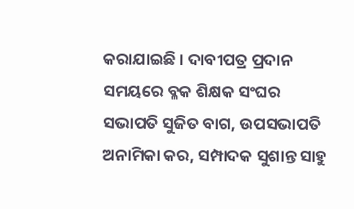କରାଯାଇଛି । ଦାବୀପତ୍ର ପ୍ରଦାନ ସମୟରେ ବ୍ଳକ ଶିକ୍ଷକ ସଂଘର ସଭାପତି ସୁଜିତ ବାଗ, ଉପସଭାପତି ଅନାମିକା କର, ସମ୍ପାଦକ ସୁଶାନ୍ତ ସାହୁ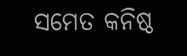ସମେତ କନିଷ୍ଠ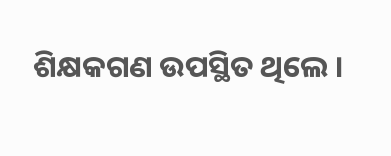ଶିକ୍ଷକଗଣ ଉପସ୍ଥିତ ଥିଲେ ।